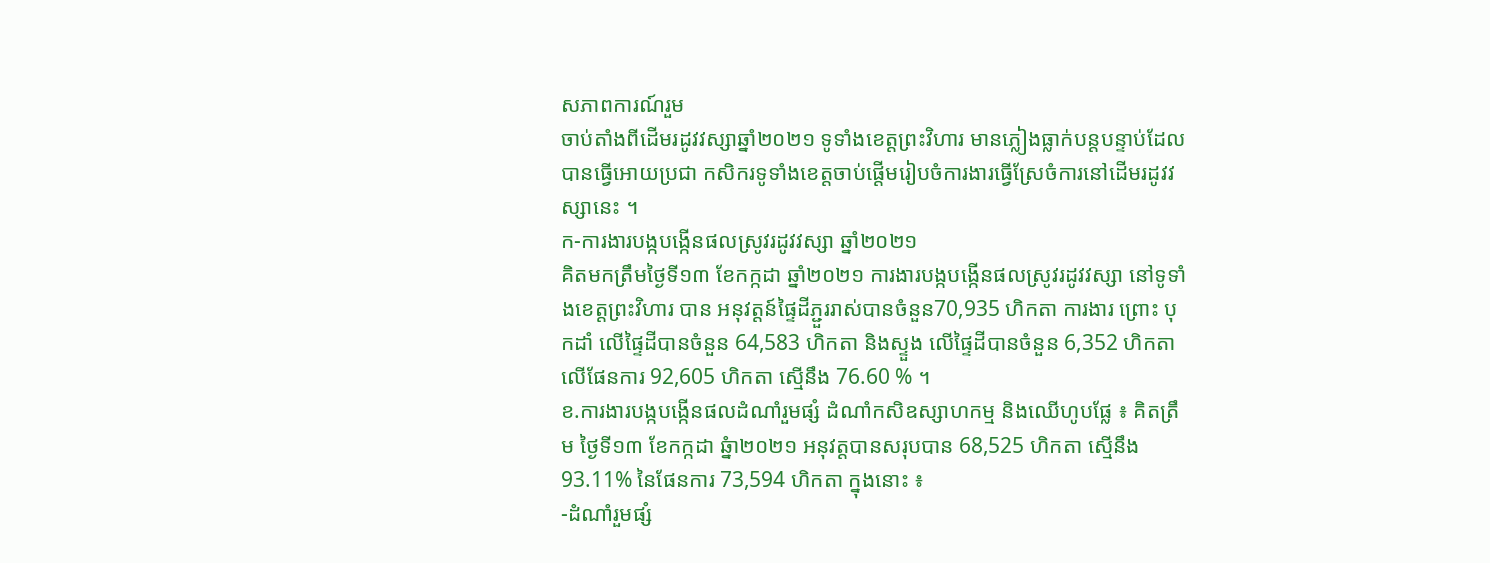សភាពការណ៍រួម
ចាប់តាំងពីដើមរដូវវស្សាឆ្នាំ២០២១ ទូទាំងខេត្តព្រះវិហារ មានភ្លៀងធ្លាក់បន្តបន្ទាប់ដែលបានធ្វើអោយប្រជា កសិករទូទាំងខេត្តចាប់ផ្តើមរៀបចំការងារធ្វើស្រែចំការនៅដើមរដូវវស្សានេះ ។
ក-ការងារបង្កបង្កើនផលស្រូវរដូវវស្សា ឆ្នាំ២០២១
គិតមកត្រឹមថ្ងៃទី១៣ ខែកក្កដា ឆ្នាំ២០២១ ការងារបង្កបង្កើនផលស្រូវរដូវវស្សា នៅទូទាំងខេត្តព្រះវិហារ បាន អនុវត្តន៍ផ្ទៃដីភ្ជួររាស់បានចំនួន70,935 ហិកតា ការងារ ព្រោះ បុកដាំ លើផ្ទៃដីបានចំនួន 64,583 ហិកតា និងស្ទួង លើផ្ទៃដីបានចំនួន 6,352 ហិកតា លើផែនការ 92,605 ហិកតា ស្មើនឹង 76.60 % ។
ខ.ការងារបង្កបង្កើនផលដំណាំរួមផ្សំ ដំណាំកសិឧស្សាហកម្ម និងឈើហូបផ្លែ ៖ គិតត្រឹម ថ្ងៃទី១៣ ខែកក្កដា ឆ្នំា២០២១ អនុវត្តបានសរុបបាន 68,525 ហិកតា ស្មើនឹង 93.11% នៃផែនការ 73,594 ហិកតា ក្នុងនោះ ៖
-ដំណាំរួមផ្សំ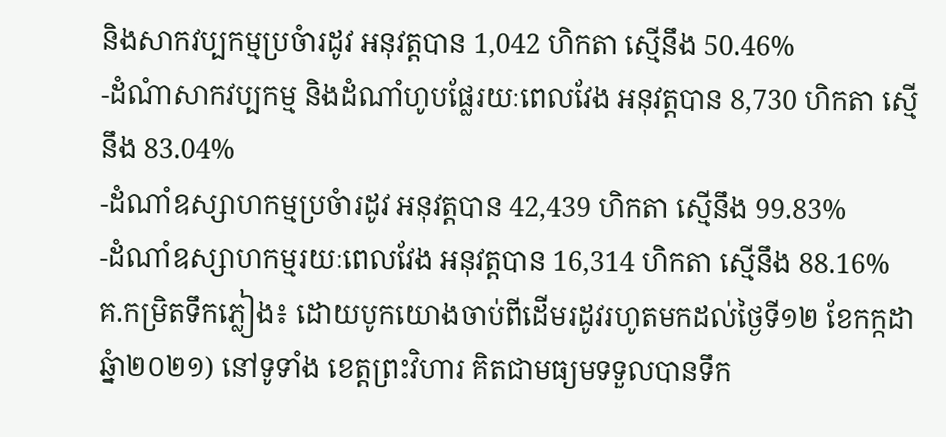និងសាកវប្បកម្មប្រចំារដូវ អនុវត្តបាន 1,042 ហិកតា ស្មើនឹង 50.46%
-ដំណំាសាកវប្បកម្ម និងដំណាំហូបផ្លែរយៈពេលវែង អនុវត្តបាន 8,730 ហិកតា ស្មើនឹង 83.04%
-ដំណាំឧស្សាហកម្មប្រចំារដូវ អនុវត្តបាន 42,439 ហិកតា ស្មើនឹង 99.83%
-ដំណាំឧស្សាហកម្មរយៈពេលវែង អនុវត្តបាន 16,314 ហិកតា ស្មើនឹង 88.16%
គ.កម្រិតទឹកភ្លៀង៖ ដោយបូកយោងចាប់ពីដើមរដូវរហូតមកដល់ថ្ងៃទី១២ ខែកក្កដា ឆ្នំា២០២១) នៅទូទាំង ខេត្តព្រះវិហារ គិតជាមធ្យមទទួលបានទឹក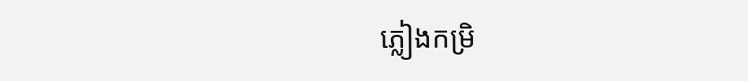ភ្លៀងកម្រិ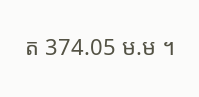ត 374.05 ម.ម ។